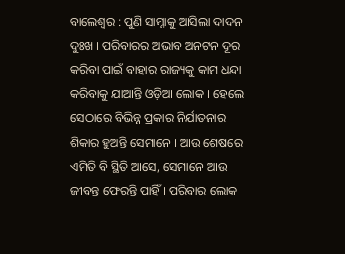ବାଲେଶ୍ୱର : ପୁଣି ସାମ୍ନାକୁ ଆସିଲା ଦାଦନ ଦୁଃଖ । ପରିବାରର ଅଭାବ ଅନଟନ ଦୂର କରିବା ପାଇଁ ବାହାର ରାଜ୍ୟକୁ କାମ ଧନ୍ଦା କରିବାକୁ ଯାଆନ୍ତି ଓଡ଼ିଆ ଲୋକ । ହେଲେ ସେଠାରେ ବିଭିନ୍ନ ପ୍ରକାର ନିର୍ଯାତନାର ଶିକାର ହୁଅନ୍ତି ସେମାନେ । ଆଉ ଶେଷରେ ଏମିତି ବି ସ୍ଥିତି ଆସେ, ସେମାନେ ଆଉ ଜୀବନ୍ତ ଫେରନ୍ତି ପାହିଁ । ପରିବାର ଲୋକ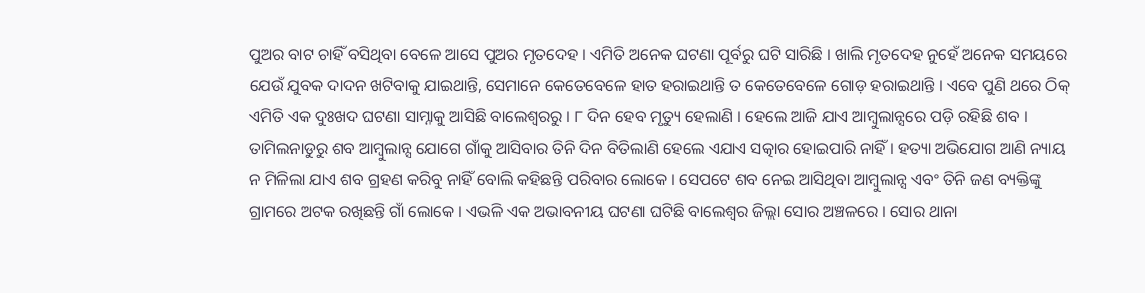ପୁଅର ବାଟ ଚାହିଁ ବସିଥିବା ବେଳେ ଆସେ ପୁଅର ମୃତଦେହ । ଏମିତି ଅନେକ ଘଟଣା ପୂର୍ବରୁ ଘଟି ସାରିଛି । ଖାଲି ମୃତଦେହ ନୁହେଁ ଅନେକ ସମୟରେ ଯେଉଁ ଯୁବକ ଦାଦନ ଖଟିବାକୁ ଯାଇଥାନ୍ତି, ସେମାନେ କେତେବେଳେ ହାତ ହରାଇଥାନ୍ତି ତ କେତେବେଳେ ଗୋଡ଼ ହରାଇଥାନ୍ତି । ଏବେ ପୁଣି ଥରେ ଠିକ୍ ଏମିତି ଏକ ଦୁଃଖଦ ଘଟଣା ସାମ୍ନାକୁ ଆସିଛି ବାଲେଶ୍ୱରରୁ । ୮ ଦିନ ହେବ ମୃତ୍ୟୁ ହେଲାଣି । ହେଲେ ଆଜି ଯାଏ ଆମ୍ବୁଲାନ୍ସରେ ପଡ଼ି ରହିଛି ଶବ । ତାମିଲନାଡୁରୁ ଶବ ଆମ୍ବୁଲାନ୍ସ ଯୋଗେ ଗାଁକୁ ଆସିବାର ତିନି ଦିନ ବିତିଲାଣି ହେଲେ ଏଯାଏ ସତ୍କାର ହୋଇପାରି ନାହିଁ । ହତ୍ୟା ଅଭିଯୋଗ ଆଣି ନ୍ୟାୟ ନ ମିଳିଲା ଯାଏ ଶବ ଗ୍ରହଣ କରିବୁ ନାହିଁ ବୋଲି କହିଛନ୍ତି ପରିବାର ଲୋକେ । ସେପଟେ ଶବ ନେଇ ଆସିଥିବା ଆମ୍ବୁଲାନ୍ସ ଏବଂ ତିନି ଜଣ ବ୍ୟକ୍ତିଙ୍କୁ ଗ୍ରାମରେ ଅଟକ ରଖିଛନ୍ତି ଗାଁ ଲୋକେ । ଏଭଳି ଏକ ଅଭାବନୀୟ ଘଟଣା ଘଟିଛି ବାଲେଶ୍ୱର ଜିଲ୍ଲା ସୋର ଅଞ୍ଚଳରେ । ସୋର ଥାନା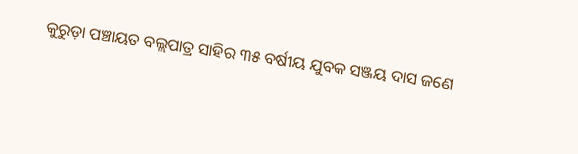କୁରୁଡ଼ା ପଞ୍ଚାୟତ ବଲ୍ଲପାତ୍ର ସାହିର ୩୫ ବର୍ଷୀୟ ଯୁବକ ସଞ୍ଜୟ ଦାସ ଜଣେ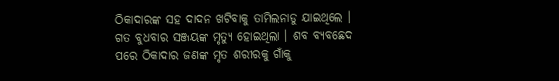ଠିକାଦାରଙ୍କ ସହ ଦାଦନ ଖଟିବାକୁ ତାମିଲନାଡୁ ଯାଇଥିଲେ । ଗତ ବୁଧବାର ସଞ୍ଜୟଙ୍କ ମୃତ୍ୟୁ ହୋଇଥିଲା । ଶବ ବ୍ୟବଛେଦ ପରେ ଠିକାଦାର ଜଣଙ୍କ ମୃତ ଶରୀରକୁ ଗାଁକୁ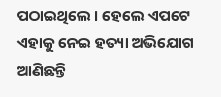ପଠାଇଥିଲେ । ହେଲେ ଏପଟେ ଏହାକୁ ନେଇ ହତ୍ୟା ଅଭିଯୋଗ ଆଣିଛନ୍ତି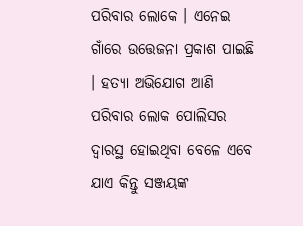ପରିବାର ଲୋକେ । ଏନେଇ ଗାଁରେ ଉତ୍ତେଜନା ପ୍ରକାଶ ପାଇଛି । ହତ୍ୟା ଅଭିଯୋଗ ଆଣି ପରିବାର ଲୋକ ପୋଲିସର ଦ୍ୱାରସ୍ଥ ହୋଇଥିବା ବେଳେ ଏବେ ଯାଏ କିନ୍ତୁ ସଞ୍ଜୟଙ୍କ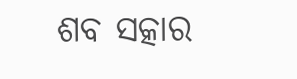ଶବ ସତ୍କାର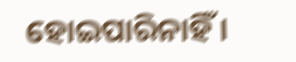ହୋଇପାରିନାହିଁ ।